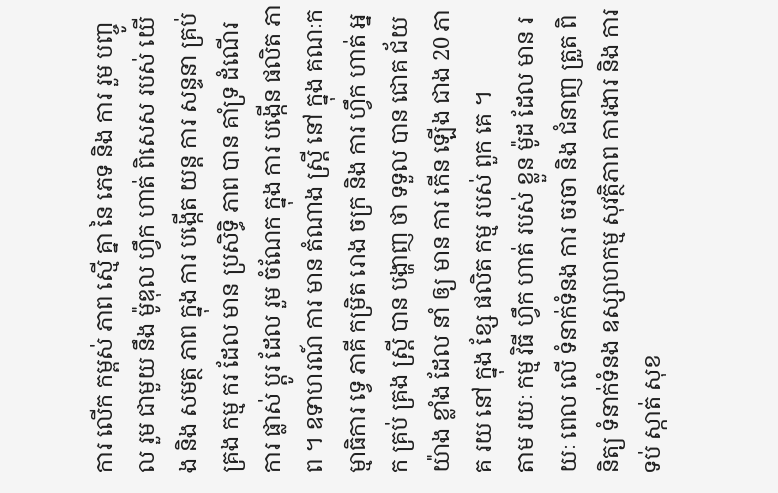ការ លើក កម្ពស់ ភាព ស្មើ គ្នា នៃ ភេទ និង ការ រួម បញ្ចូល រួម ជាមួយ នឹង ម៉ូឌុល ហ្វឹក ហាត់ ពិសេស របស់ យើង និង សមត្ថ ភាព ក្នុង ការ បង្កើត យន្ត ការ សន្ទនា គ្រប់ គ្រង កម្ម ករ ដែល មាន ប្រសិទ្ធិ ភាព បាន គាំទ្រ ដំណើរ ការ ផ្លាស់ ប្តូរ ដែល រួម ចំណែក ក្នុង ការ បង្កើន ផលិត ភាព ។ ឧទាហរណ៍ ការ មាន តំណាង ស្ត្រី នៅ ក្នុង គណៈកម្មាធិការ ទ្វេ ភាគី កម្រិត រោង ចក្រ និង ការ ហ្វឹក ហាត់ អ្នក គ្រប់ គ្រង ស្ត្រី បាន បង្ហាញ ថា ទទួល បាន ជោគ ជ័យ យ៉ាង ខ្លាំង ដែល នាំ ឲ្យ មាន ការ កើន ឡើង ជាង 20 ភាគ រយ នៅ ក្នុង ខ្សែ ផលិត កម្ម របស់ ពួក គេ ។
តាម រយៈ កម្ម វិធី ហ្វឹក ហាត់ របស់ ខ្លួន ម៉ូដ ដែល មាន រយៈ ពេល លើ ទំនាក់ទំនង ការ ចរចា និង ជំនាញ ត្រួត ពិនិត្យ ទំនាក់ទំនង ឧស្សាហកម្ម សុវត្ថិភាព ការងារ និង ការ ទប់ ស្កាត់ សុខ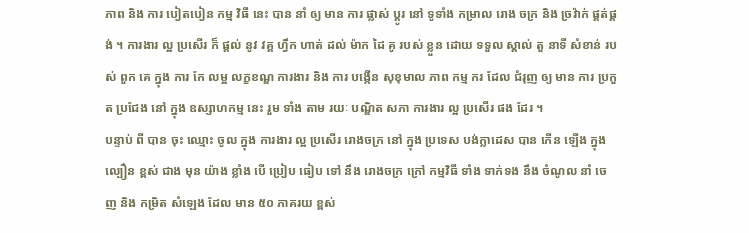ភាព និង ការ បៀតបៀន កម្ម វិធី នេះ បាន នាំ ឲ្យ មាន ការ ផ្លាស់ ប្តូរ នៅ ទូទាំង កម្រាល រោង ចក្រ និង ច្រវ៉ាក់ ផ្គត់ផ្គង់ ។ ការងារ ល្អ ប្រសើរ ក៏ ផ្តល់ នូវ វគ្គ ហ្វឹក ហាត់ ដល់ ម៉ាក ដៃ គូ របស់ ខ្លួន ដោយ ទទួល ស្គាល់ តួ នាទី សំខាន់ របស់ ពួក គេ ក្នុង ការ កែ លម្អ លក្ខខណ្ឌ ការងារ និង ការ បង្កើន សុខុមាល ភាព កម្ម ករ ដែល ជំរុញ ឲ្យ មាន ការ ប្រកួត ប្រជែង នៅ ក្នុង ឧស្សាហកម្ម នេះ រួម ទាំង តាម រយៈ បណ្ឌិត សភា ការងារ ល្អ ប្រសើរ ផង ដែរ ។
បន្ទាប់ ពី បាន ចុះ ឈ្មោះ ចូល ក្នុង ការងារ ល្អ ប្រសើរ រោងចក្រ នៅ ក្នុង ប្រទេស បង់ក្លាដេស បាន កើន ឡើង ក្នុង ល្បឿន ខ្ពស់ ជាង មុន យ៉ាង ខ្លាំង បើ ប្រៀប ធៀប ទៅ នឹង រោងចក្រ ក្រៅ កម្មវិធី ទាំង ទាក់ទង នឹង ចំណូល នាំ ចេញ និង កម្រិត សំឡេង ដែល មាន ៥០ ភាគរយ ខ្ពស់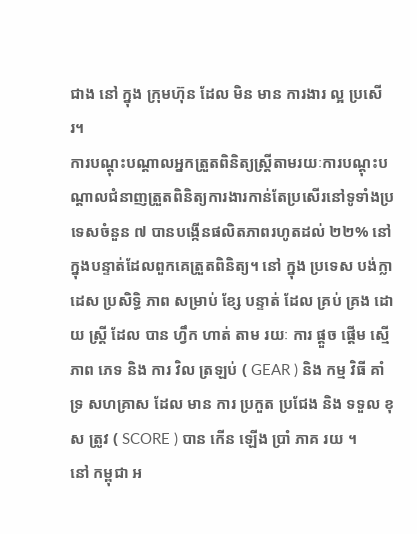ជាង នៅ ក្នុង ក្រុមហ៊ុន ដែល មិន មាន ការងារ ល្អ ប្រសើរ។
ការបណ្តុះបណ្តាលអ្នកត្រួតពិនិត្យស្ត្រីតាមរយៈការបណ្តុះបណ្តាលជំនាញត្រួតពិនិត្យការងារកាន់តែប្រសើរនៅទូទាំងប្រទេសចំនួន ៧ បានបង្កើនផលិតភាពរហូតដល់ ២២% នៅក្នុងបន្ទាត់ដែលពួកគេត្រួតពិនិត្យ។ នៅ ក្នុង ប្រទេស បង់ក្លាដេស ប្រសិទ្ធិ ភាព សម្រាប់ ខ្សែ បន្ទាត់ ដែល គ្រប់ គ្រង ដោយ ស្ត្រី ដែល បាន ហ្វឹក ហាត់ តាម រយៈ ការ ផ្តួច ផ្តើម ស្មើ ភាព ភេទ និង ការ វិល ត្រឡប់ ( GEAR ) និង កម្ម វិធី គាំទ្រ សហគ្រាស ដែល មាន ការ ប្រកួត ប្រជែង និង ទទួល ខុស ត្រូវ ( SCORE ) បាន កើន ឡើង ប្រាំ ភាគ រយ ។
នៅ កម្ពុជា អ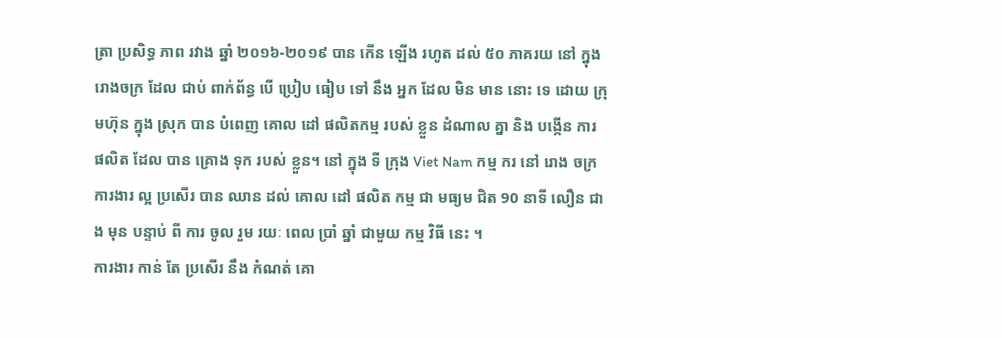ត្រា ប្រសិទ្ធ ភាព រវាង ឆ្នាំ ២០១៦-២០១៩ បាន កើន ឡើង រហូត ដល់ ៥០ ភាគរយ នៅ ក្នុង រោងចក្រ ដែល ជាប់ ពាក់ព័ន្ធ បើ ប្រៀប ធៀប ទៅ នឹង អ្នក ដែល មិន មាន នោះ ទេ ដោយ ក្រុមហ៊ុន ក្នុង ស្រុក បាន បំពេញ គោល ដៅ ផលិតកម្ម របស់ ខ្លួន ដំណាល គ្នា និង បង្កើន ការ ផលិត ដែល បាន គ្រោង ទុក របស់ ខ្លួន។ នៅ ក្នុង ទី ក្រុង Viet Nam កម្ម ករ នៅ រោង ចក្រ ការងារ ល្អ ប្រសើរ បាន ឈាន ដល់ គោល ដៅ ផលិត កម្ម ជា មធ្យម ជិត 90 នាទី លឿន ជាង មុន បន្ទាប់ ពី ការ ចូល រួម រយៈ ពេល ប្រាំ ឆ្នាំ ជាមួយ កម្ម វិធី នេះ ។
ការងារ កាន់ តែ ប្រសើរ នឹង កំណត់ គោ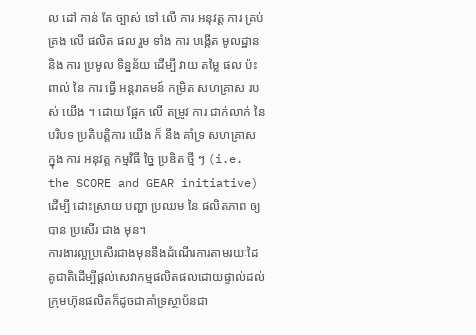ល ដៅ កាន់ តែ ច្បាស់ ទៅ លើ ការ អនុវត្ត ការ គ្រប់ គ្រង លើ ផលិត ផល រួម ទាំង ការ បង្កើត មូលដ្ឋាន និង ការ ប្រមូល ទិន្នន័យ ដើម្បី វាយ តម្លៃ ផល ប៉ះ ពាល់ នៃ ការ ធ្វើ អន្តរាគមន៍ កម្រិត សហគ្រាស របស់ យើង ។ ដោយ ផ្អែក លើ តម្រូវ ការ ជាក់លាក់ នៃ បរិបទ ប្រតិបត្តិការ យើង ក៏ នឹង គាំទ្រ សហគ្រាស ក្នុង ការ អនុវត្ត កម្មវិធី ច្នៃ ប្រឌិត ថ្មី ៗ (i.e. the SCORE and GEAR initiative) ដើម្បី ដោះស្រាយ បញ្ហា ប្រឈម នៃ ផលិតភាព ឲ្យ បាន ប្រសើរ ជាង មុន។
ការងារល្អប្រសើរជាងមុននឹងដំណើរការតាមរយៈដៃគូជាតិដើម្បីផ្តល់សេវាកម្មផលិតផលដោយផ្ទាល់ដល់ក្រុមហ៊ុនផលិតក៏ដូចជាគាំទ្រស្ថាប័នជា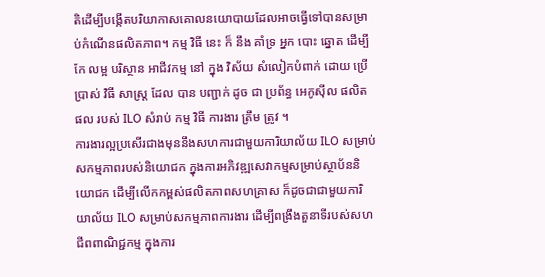តិដើម្បីបង្កើតបរិយាកាសគោលនយោបាយដែលអាចធ្វើទៅបានសម្រាប់កំណើនផលិតភាព។ កម្ម វិធី នេះ ក៏ នឹង គាំទ្រ អ្នក បោះ ឆ្នោត ដើម្បី កែ លម្អ បរិស្ថាន អាជីវកម្ម នៅ ក្នុង វិស័យ សំលៀកបំពាក់ ដោយ ប្រើប្រាស់ វិធី សាស្ត្រ ដែល បាន បញ្ជាក់ ដូច ជា ប្រព័ន្ធ អេកូស៊ីល ផលិត ផល របស់ ILO សំរាប់ កម្ម វិធី ការងារ ត្រឹម ត្រូវ ។
ការងារល្អប្រសើរជាងមុននឹងសហការជាមួយការិយាល័យ ILO សម្រាប់សកម្មភាពរបស់និយោជក ក្នុងការអភិវឌ្ឍសេវាកម្មសម្រាប់ស្ថាប័ននិយោជក ដើម្បីលើកកម្ពស់ផលិតភាពសហគ្រាស ក៏ដូចជាជាមួយការិយាល័យ ILO សម្រាប់សកម្មភាពការងារ ដើម្បីពង្រឹងតួនាទីរបស់សហជីពពាណិជ្ជកម្ម ក្នុងការ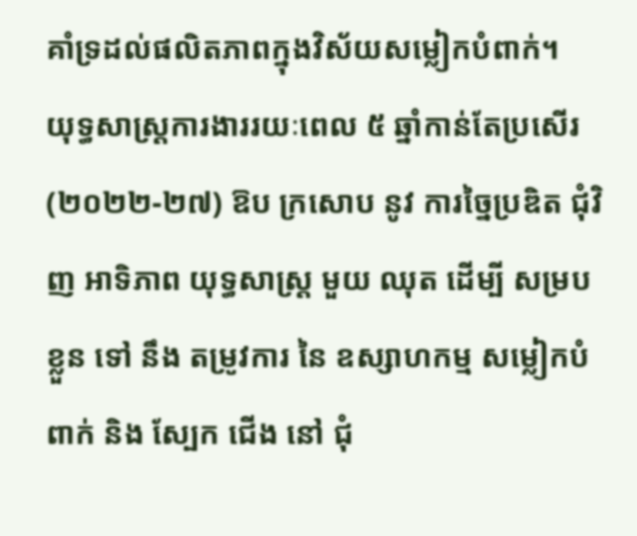គាំទ្រដល់ផលិតភាពក្នុងវិស័យសម្លៀកបំពាក់។
យុទ្ធសាស្រ្តការងាររយៈពេល ៥ ឆ្នាំកាន់តែប្រសើរ (២០២២-២៧) ឱប ក្រសោប នូវ ការច្នៃប្រឌិត ជុំវិញ អាទិភាព យុទ្ធសាស្ត្រ មួយ ឈុត ដើម្បី សម្រប ខ្លួន ទៅ នឹង តម្រូវការ នៃ ឧស្សាហកម្ម សម្លៀកបំពាក់ និង ស្បែក ជើង នៅ ជុំ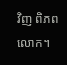វិញ ពិភពលោក។